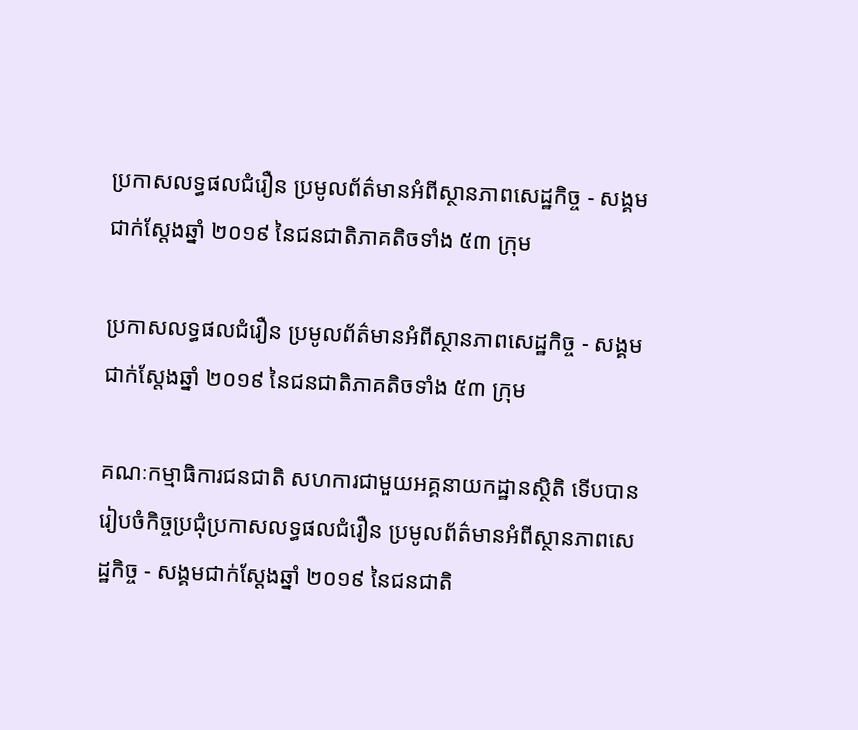ប្រកាសលទ្ធផលជំរឿន ប្រមូលព័ត៌មានអំពីស្ថានភាពសេដ្ឋកិច្ច - សង្គមជាក់ស្តែងឆ្នាំ ២០១៩ នៃជនជាតិភាគតិចទាំង ៥៣ ក្រុម

ប្រកាសលទ្ធផលជំរឿន ប្រមូលព័ត៌មានអំពីស្ថានភាពសេដ្ឋកិច្ច - សង្គមជាក់ស្តែងឆ្នាំ ២០១៩ នៃជនជាតិភាគតិចទាំង ៥៣ ក្រុម

គណៈកម្មាធិការជនជាតិ សហការជាមួយអគ្គនាយកដ្ឋានស្ថិតិ ទើបបានរៀបចំកិច្ចប្រជុំប្រកាសលទ្ធផលជំរឿន ប្រមូលព័ត៌មានអំពីស្ថានភាពសេដ្ឋកិច្ច - សង្គមជាក់ស្តែងឆ្នាំ ២០១៩ នៃជនជាតិ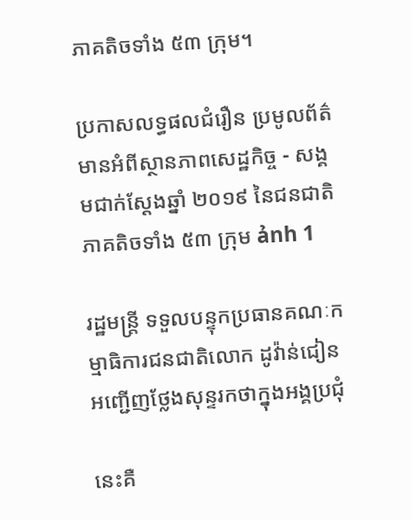ភាគតិចទាំង ៥៣ ក្រុម។

ប្រកាសលទ្ធផលជំរឿន ប្រមូលព័ត៌មានអំពីស្ថានភាពសេដ្ឋកិច្ច - សង្គមជាក់ស្តែងឆ្នាំ ២០១៩ នៃជនជាតិភាគតិចទាំង ៥៣ ក្រុម ảnh 1

រដ្ឋមន្រ្តី ទទួលបន្ទុកប្រធានគណៈកម្មាធិការជនជាតិលោក ដូវ៉ាន់ជៀន អញ្ជើញថ្លែងសុន្ទរកថាក្នុងអង្គប្រជុំ

នេះគឺ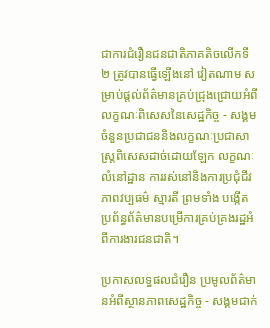ជាការជំរឿនជនជាតិភាគតិចលើកទី ២ ត្រូវបានធ្វើឡើងនៅ វៀតណាម សម្រាប់ផ្តល់ព័ត៌មានគ្រប់ជ្រុងជ្រោយអំពីលក្ខណៈពិសេសនៃសេដ្ឋកិច្ច - សង្គម ចំនួនប្រជាជននិងលក្ខណៈប្រជាសាស្ត្រពិសេសដាច់ដោយឡែក លក្ខណៈលំនៅដ្ឋាន ការរស់នៅនិងការប្រជុំជីវភាពវប្បធម៌ ស្មារតី ព្រមទាំង បង្កើតប្រព័ន្ធព័ត៌មានបម្រើការគ្រប់គ្រងរដ្ឋអំពីការងារជនជាតិ។

ប្រកាសលទ្ធផលជំរឿន ប្រមូលព័ត៌មានអំពីស្ថានភាពសេដ្ឋកិច្ច - សង្គមជាក់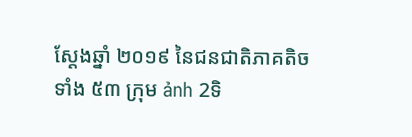ស្តែងឆ្នាំ ២០១៩ នៃជនជាតិភាគតិចទាំង ៥៣ ក្រុម ảnh 2ទិ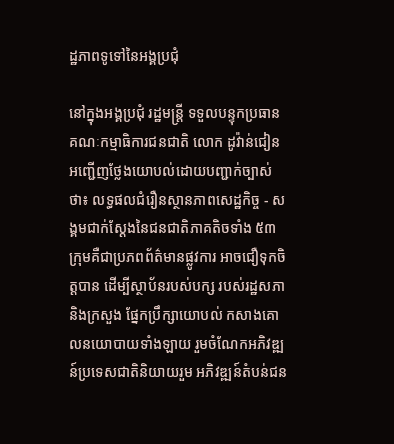ដ្ឋភាពទូទៅនៃអង្គប្រជុំ

នៅក្នុងអង្គប្រជុំ រដ្ឋមន្រ្តី ទទួលបន្ទុកប្រធានគណៈកម្មាធិការជនជាតិ លោក ដូវ៉ាន់ជៀន អញ្ជើញថ្លែងយោបល់ដោយបញ្ជាក់ច្បាស់ថា៖ លទ្ធផលជំរឿនស្ថានភាពសេដ្ឋកិច្ច - សង្គមជាក់ស្តែងនៃជនជាតិភាគតិចទាំង ៥៣ ក្រុមគឺជាប្រភពព័ត៌មានផ្លូវការ អាចជឿទុកចិត្តបាន ដើម្បីស្ថាប័នរបស់បក្ស របស់រដ្ឋសភានិងក្រសួង ផ្នែកប្រឹក្សាយោបល់ កសាងគោលនយោបាយទាំងឡាយ រួមចំណែកអភិវឌ្ឍន៍ប្រទេសជាតិនិយាយរួម អភិវឌ្ឍន៍តំបន់ជន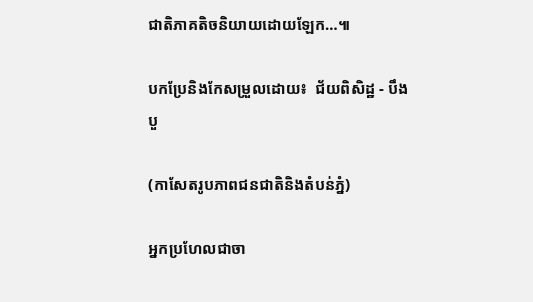ជាតិភាគតិចនិយាយដោយឡែក…៕

បកប្រែនិងកែសម្រួលដោយ៖  ជ័យពិសិដ្ឋ - បឹងបួ

(កាសែតរូបភាពជនជាតិនិងតំបន់ភ្នំ)

អ្នកប្រហែលជាចា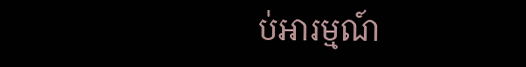ប់អារម្មណ៍